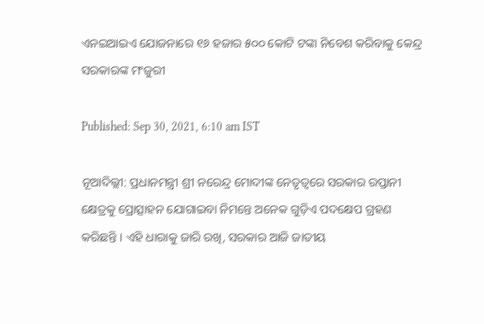ଏନଇଆଇଏ ଯୋଜନାରେ ୧୬ ହଜାର ୫୦୦ କୋଟି ଟଙ୍କା ନିବେଶ କରିବାକୁ କେନ୍ଦ୍ର ସରକାରଙ୍କ ମଂଜୁରୀ

Published: Sep 30, 2021, 6:10 am IST

ନୂଆଦିଲ୍ଲୀ: ପ୍ରଧାନମନ୍ତ୍ରୀ ଶ୍ରୀ ନରେନ୍ଦ୍ର ମୋଦୀଙ୍କ ନେତୃତ୍ୱରେ ସରକାର ରପ୍ତାନୀ କ୍ଷେତ୍ରକୁ ପ୍ରୋତ୍ସାହନ ଯୋଗାଇବା ନିମନ୍ତେ ଅନେକ ଗୁଡ଼ିଏ ପଦକ୍ଷେପ ଗ୍ରହଣ କରିଛନ୍ତି । ଏହି ଧାରାକୁ ଜାରି ରଖି, ସରକାର ଆଜି ଜାତୀୟ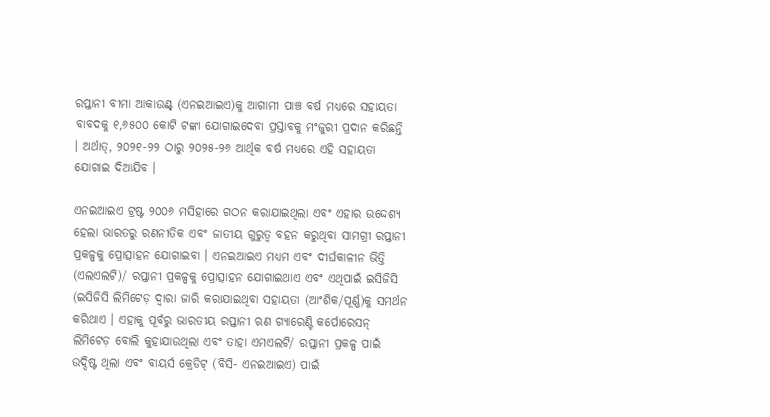ରପ୍ତାନୀ ବୀମା ଆକାଉଣ୍ଟ୍‍ (ଏନଇଆଇଏ)କୁ ଆଗାମୀ ପାଞ୍ଚ ବର୍ଷ ମଧ୍ୟରେ ସହାୟତା ବାବଦକୁ ୧,୬୫୦୦ କୋଟି ଟଙ୍କା ଯୋଗାଇଦେବା ପ୍ରସ୍ତାବକୁ ମଂଜୁରୀ ପ୍ରଦାନ କରିଛନ୍ତି । ଅର୍ଥାତ୍‍, ୨୦୨୧-୨୨ ଠାରୁ ୨୦୨୫-୨୬ ଆର୍ଥିକ ବର୍ଷ ମଧ୍ୟରେ ଏହି ସହାୟତା ଯୋଗାଇ ଦିଆଯିବ ।

ଏନଇଆଇଏ ଟ୍ରଷ୍ଟ ୨୦୦୬ ମସିହାରେ ଗଠନ କରାଯାଇଥିଲା ଏବଂ ଏହାର ଉଦ୍ଦେଶ୍ୟ ହେଲା ଭାରତରୁ ରଣନୀତିକ ଏବଂ ଜାତୀୟ ଗୁରୁତ୍ୱ ବହନ କରୁଥିବା ସାମଗ୍ରୀ ରପ୍ତାନୀ ପ୍ରକଳ୍ପକୁ ପ୍ରୋତ୍ସାହନ ଯୋଗାଇବା । ଏନଇଆଇଏ ମଧ୍ୟମ ଏବଂ ଦୀର୍ଘକାଳୀନ ଭିତ୍ତି (ଏଲଏଲଟି)/ ରପ୍ତାନୀ ପ୍ରକଳ୍ପକୁ ପ୍ରୋତ୍ସାହନ ଯୋଗାଇଥାଏ ଏବଂ ଏଥିପାଇଁ ଇସିଜିସି (ଇସିଜିସି ଲିମିଟେଡ଼ ଦ୍ୱାରା ଜାରି କରାଯାଇଥିବା ସହାୟତା (ଆଂଶିକ/ପୂର୍ଣ୍ଣ)କୁ ସମର୍ଥନ କରିଥାଏ । ଏହାକୁ ପୂର୍ବରୁ ଭାରତୀୟ ରପ୍ତାନୀ ଋଣ ଗ୍ୟାରେଣ୍ଟି କର୍ପୋରେସନ୍‍ ଲିମିଟେଡ଼ ବୋଲି କୁହାଯାଉଥିଲା ଏବଂ ତାହା ଏମଏଲଟି/ ରପ୍ତାନୀ ପ୍ରକଳ୍ପ ପାଇଁ ଉଦ୍ଦିଷ୍ଟ ଥିଲା ଏବଂ ବାୟର୍ସ କ୍ରେଡିଟ୍‍ (ବିସି- ଏନଇଆଇଏ) ପାଇଁ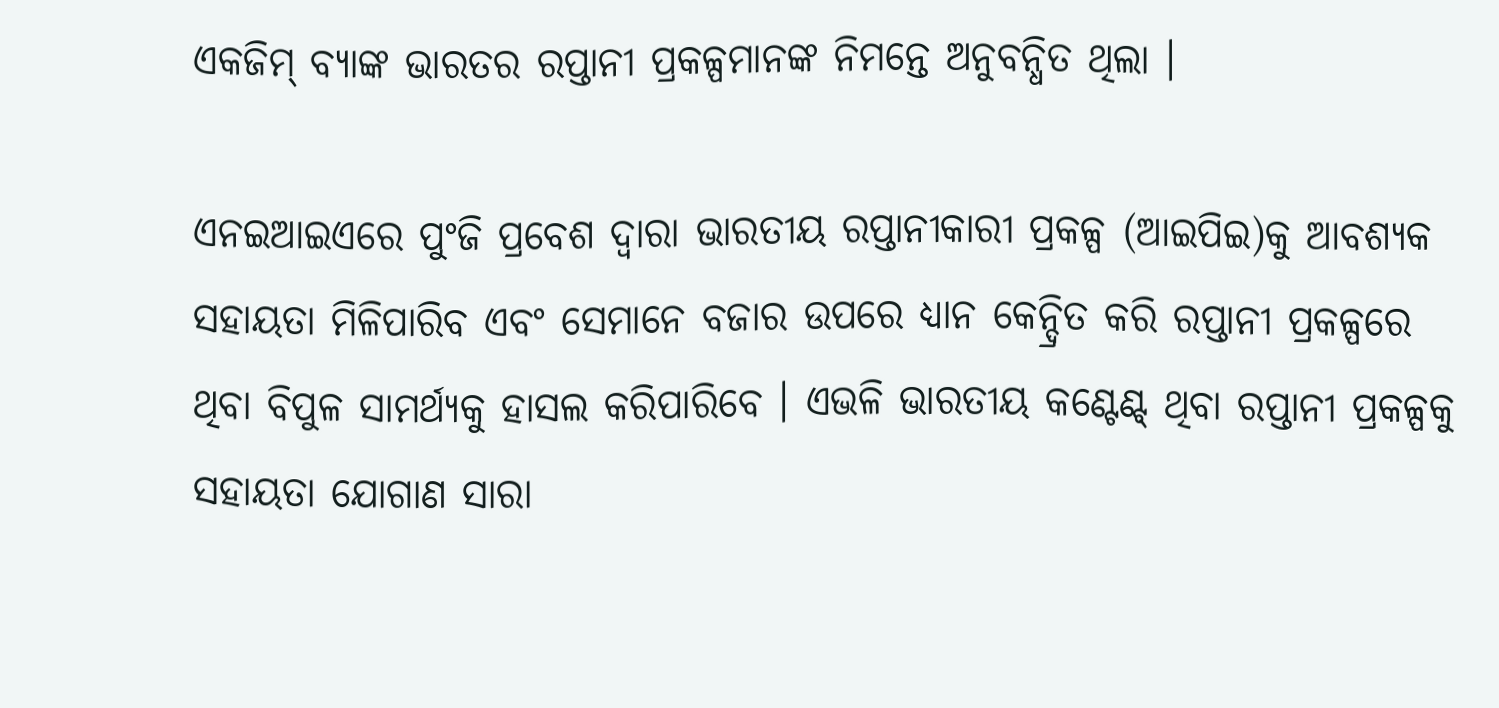ଏକଜିମ୍‍ ବ୍ୟାଙ୍କ ଭାରତର ରପ୍ତାନୀ ପ୍ରକଳ୍ପମାନଙ୍କ ନିମନ୍ତେ ଅନୁବନ୍ଧିତ ଥିଲା ।

ଏନଇଆଇଏରେ ପୁଂଜି ପ୍ରବେଶ ଦ୍ୱାରା ଭାରତୀୟ ରପ୍ତାନୀକାରୀ ପ୍ରକଳ୍ପ (ଆଇପିଇ)କୁ ଆବଶ୍ୟକ ସହାୟତା ମିଳିପାରିବ ଏବଂ ସେମାନେ ବଜାର ଉପରେ ଧ୍ୟାନ କେନ୍ଦ୍ରିତ କରି ରପ୍ତାନୀ ପ୍ରକଳ୍ପରେ ଥିବା ବିପୁଳ ସାମର୍ଥ୍ୟକୁ ହାସଲ କରିପାରିବେ । ଏଭଳି ଭାରତୀୟ କଣ୍ଟେଣ୍ଟ୍‍ ଥିବା ରପ୍ତାନୀ ପ୍ରକଳ୍ପକୁ ସହାୟତା ଯୋଗାଣ ସାରା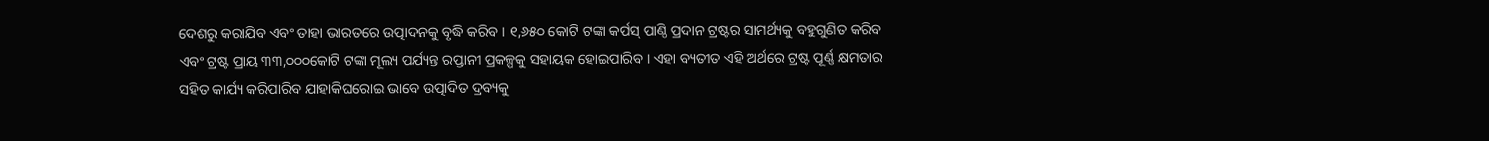ଦେଶରୁ କରାଯିବ ଏବଂ ତାହା ଭାରତରେ ଉତ୍ପାଦନକୁ ବୃଦ୍ଧି କରିବ । ୧,୬୫୦ କୋଟି ଟଙ୍କା କର୍ପସ୍‍ ପାଣ୍ଠି ପ୍ରଦାନ ଟ୍ରଷ୍ଟର ସାମର୍ଥ୍ୟକୁ ବହୁଗୁଣିତ କରିବ ଏବଂ ଟ୍ରଷ୍ଟ ପ୍ରାୟ ୩୩,୦୦୦କୋଟି ଟଙ୍କା ମୂଲ୍ୟ ପର୍ଯ୍ୟନ୍ତ ରପ୍ତାନୀ ପ୍ରକଳ୍ପକୁ ସହାୟକ ହୋଇପାରିବ । ଏହା ବ୍ୟତୀତ ଏହି ଅର୍ଥରେ ଟ୍ରଷ୍ଟ ପୂର୍ଣ୍ଣ କ୍ଷମତାର ସହିତ କାର୍ଯ୍ୟ କରିପାରିବ ଯାହାକିଘରୋଇ ଭାବେ ଉତ୍ପାଦିତ ଦ୍ରବ୍ୟକୁ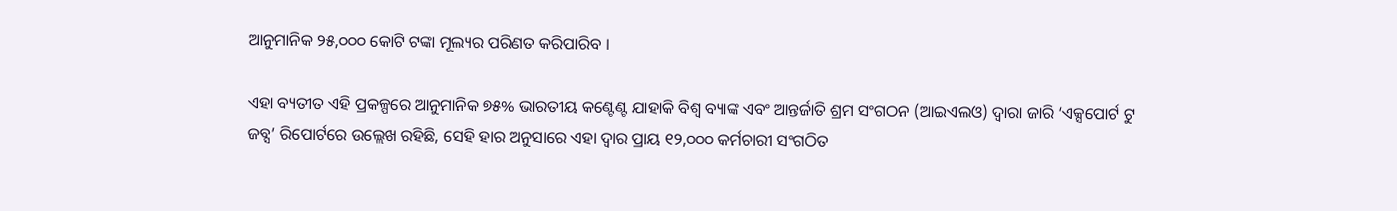ଆନୁମାନିକ ୨୫,୦୦୦ କୋଟି ଟଙ୍କା ମୂଲ୍ୟର ପରିଣତ କରିପାରିବ ।

ଏହା ବ୍ୟତୀତ ଏହି ପ୍ରକଳ୍ପରେ ଆନୁମାନିକ ୭୫% ଭାରତୀୟ କଣ୍ଟେଣ୍ଟ ଯାହାକି ବିଶ୍ୱ ବ୍ୟାଙ୍କ ଏବଂ ଆନ୍ତର୍ଜାତି ଶ୍ରମ ସଂଗଠନ (ଆଇଏଲଓ) ଦ୍ୱାରା ଜାରି ‘ଏକ୍ସପୋର୍ଟ ଟୁ ଜବ୍ସ’ ରିପୋର୍ଟରେ ଉଲ୍ଲେଖ ରହିଛି, ସେହି ହାର ଅନୁସାରେ ଏହା ଦ୍ୱାର ପ୍ରାୟ ୧୨,୦୦୦ କର୍ମଚାରୀ ସଂଗଠିତ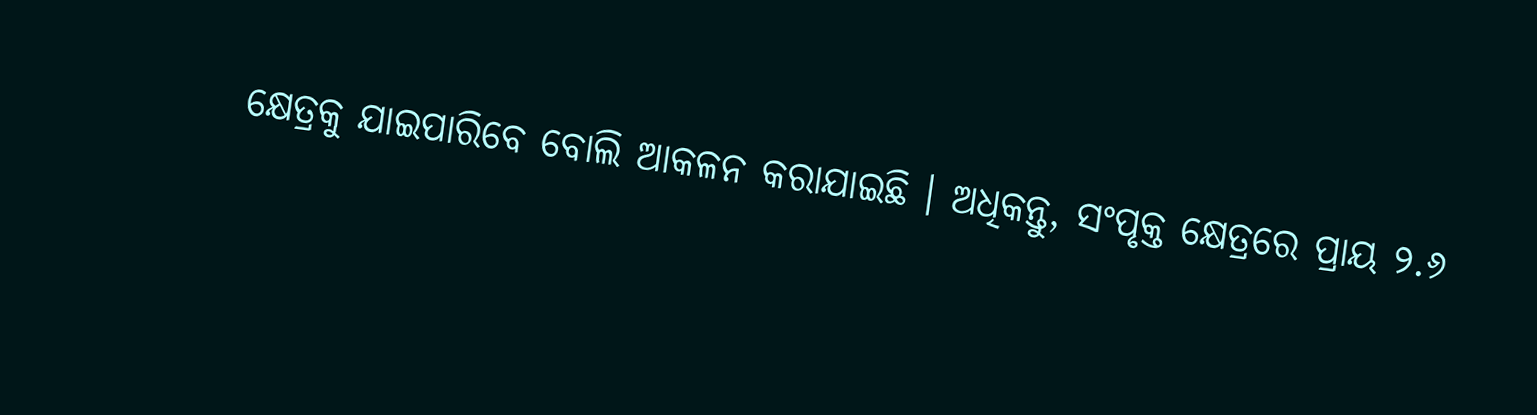କ୍ଷେତ୍ରକୁ ଯାଇପାରିବେ ବୋଲି ଆକଳନ କରାଯାଇଛି । ଅଧିକନ୍ତୁ, ସଂପୃକ୍ତ କ୍ଷେତ୍ରରେ ପ୍ରାୟ ୨.୬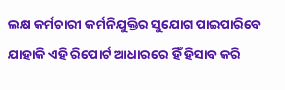ଲକ୍ଷ କର୍ମଚାରୀ କର୍ମନିଯୁକ୍ତିର ସୁଯୋଗ ପାଇପାରିବେ ଯାହାକି ଏହି ରିପୋର୍ଟ ଆଧାରରେ ହିଁ ହିସାବ କରି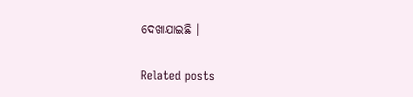ଦେଖାଯାଇଛି ।

Related posts